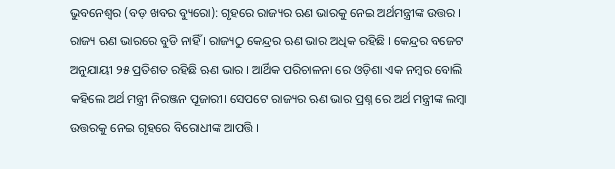ଭୁବନେଶ୍ୱର (ବଡ଼ ଖବର ବ୍ୟୁରୋ): ଗୃହରେ ରାଜ୍ୟର ଋଣ ଭାରକୁ ନେଇ ଅର୍ଥମନ୍ତ୍ରୀଙ୍କ ଉତ୍ତର । ରାଜ୍ୟ ଋଣ ଭାରରେ ବୁଡି ନାହିଁ । ରାଜ୍ୟଠୁ କେନ୍ଦ୍ରର ଋଣ ଭାର ଅଧିକ ରହିଛି । କେନ୍ଦ୍ରର ବଜେଟ ଅନୁଯାୟୀ ୨୫ ପ୍ରତିଶତ ରହିଛି ଋଣ ଭାର । ଆର୍ଥିକ ପରିଚାଳନା ରେ ଓଡ଼ିଶା ଏକ ନମ୍ବର ବୋଲି କହିଲେ ଅର୍ଥ ମନ୍ତ୍ରୀ ନିରଞ୍ଜନ ପୂଜାରୀ। ସେପଟେ ରାଜ୍ୟର ଋଣ ଭାର ପ୍ରଶ୍ନ ରେ ଅର୍ଥ ମନ୍ତ୍ରୀଙ୍କ ଲମ୍ବା ଉତ୍ତରକୁ ନେଇ ଗୃହରେ ବିରୋଧୀଙ୍କ ଆପତ୍ତି ।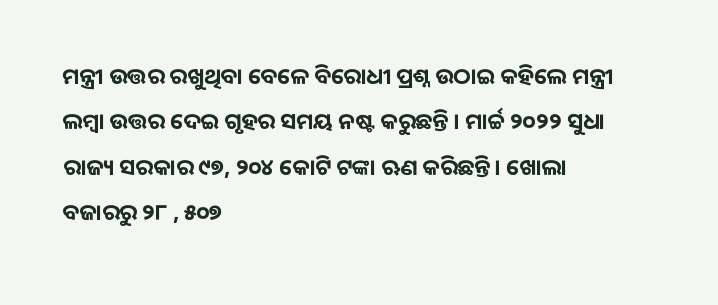ମନ୍ତ୍ରୀ ଉତ୍ତର ରଖୁଥିବା ବେଳେ ବିରୋଧୀ ପ୍ରଶ୍ନ ଉଠାଇ କହିଲେ ମନ୍ତ୍ରୀ ଲମ୍ବା ଉତ୍ତର ଦେଇ ଗୃହର ସମୟ ନଷ୍ଟ କରୁଛନ୍ତି । ମାର୍ଚ୍ଚ ୨୦୨୨ ସୁଧା ରାଜ୍ୟ ସରକାର ୯୭, ୨୦୪ କୋଟି ଟଙ୍କା ଋଣ କରିଛନ୍ତି। ଖୋଲା ବଜାରରୁ ୨୮ , ୫୦୭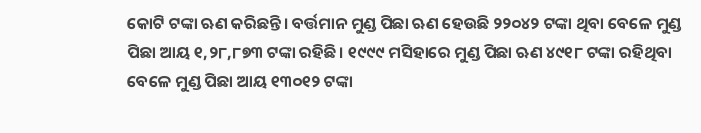କୋଟି ଟଙ୍କା ଋଣ କରିଛନ୍ତି। ବର୍ତ୍ତମାନ ମୁଣ୍ଡ ପିଛା ଋଣ ହେଉଛି ୨୨୦୪୨ ଟଙ୍କା ଥିବା ବେଳେ ମୁଣ୍ଡ ପିଛା ଆୟ ୧,୨୮,୮୭୩ ଟଙ୍କା ରହିଛି। ୧୯୯୯ ମସିହାରେ ମୁଣ୍ଡ ପିଛା ଋଣ ୪୯୧୮ ଟଙ୍କା ରହିଥିବା ବେଳେ ମୁଣ୍ଡ ପିଛା ଆୟ ୧୩୦୧୨ ଟଙ୍କା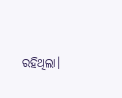ରହିଥିଲା।